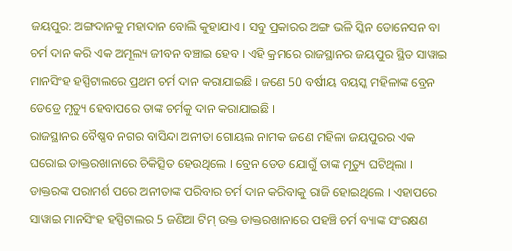ଜୟପୁର: ଅଙ୍ଗଦାନକୁ ମହାଦାନ ବୋଲି କୁହାଯାଏ । ସବୁ ପ୍ରକାରର ଅଙ୍ଗ ଭଳି ସ୍କିନ ଡୋନେସନ ବା ଚର୍ମ ଦାନ କରି ଏକ ଅମୂଲ୍ୟ ଜୀବନ ବଞ୍ଚାଇ ହେବ । ଏହି କ୍ରମରେ ରାଜସ୍ଥାନର ଜୟପୁର ସ୍ଥିତ ସାୱାଇ ମାନସିଂହ ହସ୍ପିଟାଲରେ ପ୍ରଥମ ଚର୍ମ ଦାନ କରାଯାଇଛି । ଜଣେ 50 ବର୍ଷୀୟ ବୟସ୍କ ମହିଳାଙ୍କ ବ୍ରେନ ଡେଡ୍ରେ ମୃତ୍ୟୁ ହେବାପରେ ତାଙ୍କ ଚର୍ମକୁ ଦାନ କରାଯାଇଛି ।
ରାଜସ୍ଥାନର ବୈଷ୍ଣବ ନଗର ବାସିନ୍ଦା ଅନୀତା ଗୋୟଲ ନାମକ ଜଣେ ମହିଳା ଜୟପୁରର ଏକ ଘରୋଇ ଡାକ୍ତରଖାନାରେ ଚିକିତ୍ସିତ ହେଉଥିଲେ । ବ୍ରେନ ଡେଡ ଯୋଗୁଁ ତାଙ୍କ ମୃତ୍ୟୁ ଘଟିଥିଲା । ଡାକ୍ତରଙ୍କ ପରାମର୍ଶ ପରେ ଅନୀତାଙ୍କ ପରିବାର ଚର୍ମ ଦାନ କରିବାକୁ ରାଜି ହୋଇଥିଲେ । ଏହାପରେ ସାୱାଇ ମାନସିଂହ ହସ୍ପିଟାଲର 5 ଜଣିଆ ଟିମ୍ ଉକ୍ତ ଡାକ୍ତରଖାନାରେ ପହଞ୍ଚି ଚର୍ମ ବ୍ୟାଙ୍କ ସଂରକ୍ଷଣ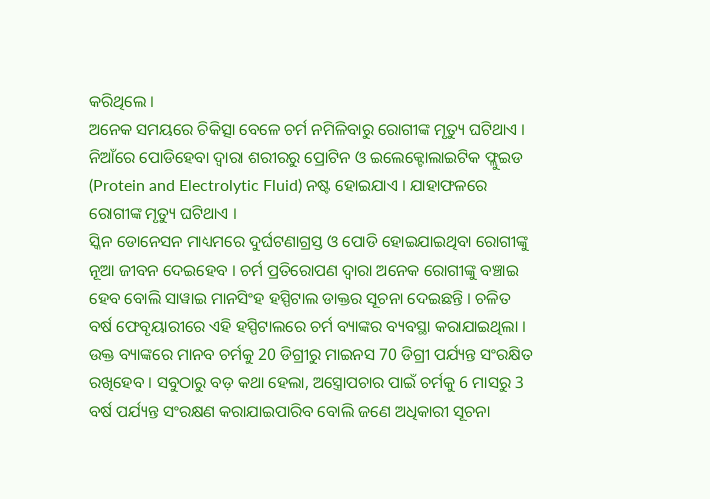କରିଥିଲେ ।
ଅନେକ ସମୟରେ ଚିକିତ୍ସା ବେଳେ ଚର୍ମ ନମିଳିବାରୁ ରୋଗୀଙ୍କ ମୃତ୍ୟୁ ଘଟିଥାଏ । ନିଆଁରେ ପୋଡିହେବା ଦ୍ବାରା ଶରୀରରୁ ପ୍ରୋଟିନ ଓ ଇଲେକ୍ଟୋଲାଇଟିକ ଫ୍ଲୁଇଡ (Protein and Electrolytic Fluid) ନଷ୍ଟ ହୋଇଯାଏ । ଯାହାଫଳରେ ରୋଗୀଙ୍କ ମୃତ୍ୟୁ ଘଟିଥାଏ ।
ସ୍କିନ ଡୋନେସନ ମାଧ୍ୟମରେ ଦୁର୍ଘଟଣାଗ୍ରସ୍ତ ଓ ପୋଡି ହୋଇଯାଇଥିବା ରୋଗୀଙ୍କୁ ନୂଆ ଜୀବନ ଦେଇହେବ । ଚର୍ମ ପ୍ରତିରୋପଣ ଦ୍ବାରା ଅନେକ ରୋଗୀଙ୍କୁ ବଞ୍ଚାଇ ହେବ ବୋଲି ସାୱାଇ ମାନସିଂହ ହସ୍ପିଟାଲ ଡାକ୍ତର ସୂଚନା ଦେଇଛନ୍ତି । ଚଳିତ ବର୍ଷ ଫେବୃୟାରୀରେ ଏହି ହସ୍ପିଟାଲରେ ଚର୍ମ ବ୍ୟାଙ୍କର ବ୍ୟବସ୍ଥା କରାଯାଇଥିଲା । ଉକ୍ତ ବ୍ୟାଙ୍କରେ ମାନବ ଚର୍ମକୁ 20 ଡିଗ୍ରୀରୁ ମାଇନସ 70 ଡିଗ୍ରୀ ପର୍ଯ୍ୟନ୍ତ ସଂରକ୍ଷିତ ରଖିହେବ । ସବୁଠାରୁ ବଡ଼ କଥା ହେଲା, ଅସ୍ତ୍ରୋପଚାର ପାଇଁ ଚର୍ମକୁ 6 ମାସରୁ 3 ବର୍ଷ ପର୍ଯ୍ୟନ୍ତ ସଂରକ୍ଷଣ କରାଯାଇପାରିବ ବୋଲି ଜଣେ ଅଧିକାରୀ ସୂଚନା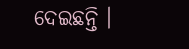ଦେଇଛନ୍ତି ।